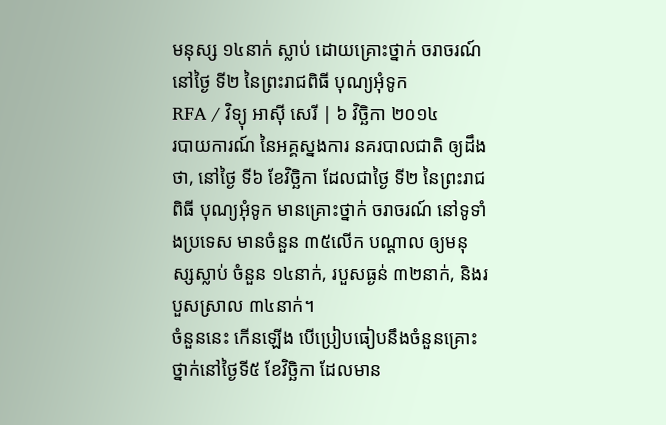មនុស្ស ១៤នាក់ ស្លាប់ ដោយគ្រោះថ្នាក់ ចរាចរណ៍ នៅថ្ងៃ ទី២ នៃព្រះរាជពិធី បុណ្យអុំទូក
RFA / វិទ្យុ អាស៊ី សេរី | ៦ វិច្ឆិកា ២០១៤
របាយការណ៍ នៃអគ្គស្នងការ នគរបាលជាតិ ឲ្យដឹង ថា, នៅថ្ងៃ ទី៦ ខែវិច្ឆិកា ដែលជាថ្ងៃ ទី២ នៃព្រះរាជពិធី បុណ្យអុំទូក មានគ្រោះថ្នាក់ ចរាចរណ៍ នៅទូទាំងប្រទេស មានចំនួន ៣៥លើក បណ្ដាល ឲ្យមនុស្សស្លាប់ ចំនួន ១៤នាក់, របួសធ្ងន់ ៣២នាក់, និងរបួសស្រាល ៣៤នាក់។
ចំនួននេះ កើនឡើង បើប្រៀបធៀបនឹងចំនួនគ្រោះថ្នាក់នៅថ្ងៃទី៥ ខែវិច្ឆិកា ដែលមាន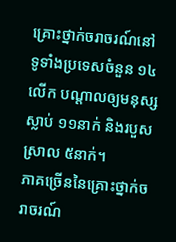គ្រោះថ្នាក់ចរាចរណ៍នៅទូទាំងប្រទេសចំនួន ១៤លើក បណ្ដាលឲ្យមនុស្សស្លាប់ ១១នាក់ និងរបួសស្រាល ៥នាក់។
ភាគច្រើននៃគ្រោះថ្នាក់ចរាចរណ៍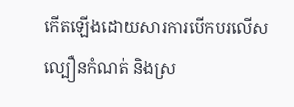កើតឡើងដោយសារការបើកបរលើសល្បឿនកំណត់ និងស្រ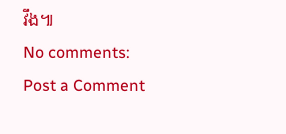វឹង៕
No comments:
Post a Comment